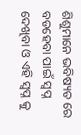ଶିଶୁମାନେ ଭବିଷ୍ୟତ ରେ ବଡହେବା ପାଇଁ ସ୍ଵପ୍ନ ଦେଖିବା ଓ ଏହି ସ୍ଵପ୍ନ କୁ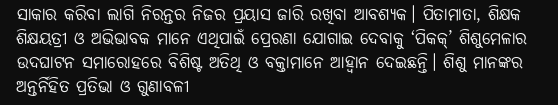ସାକାର କରିବା ଲାଗି ନିରନ୍ତର ନିଜର ପ୍ରୟାସ ଜାରି ରଖିବା ଆବଶ୍ୟକ। ପିତାମାତା, ଶିକ୍ଷକ ଶିକ୍ଷୟତ୍ରୀ ଓ ଅଭିଭାବକ ମାନେ ଏଥିପାଇଁ ପ୍ରେରଣା ଯୋଗାଇ ଦେବାକୁ ‘ପିକକ୍’ ଶିଶୁମେଳାର ଉଦଘାଟନ ସମାରୋହରେ ବିଶିଷ୍ଟ ଅତିଥି ଓ ବକ୍ତାମାନେ ଆହ୍ଵାନ ଦେଇଛନ୍ତି। ଶିଶୁ ମାନଙ୍କର ଅନ୍ତର୍ନିହିତ ପ୍ରତିଭା ଓ ଗୁଣାବଳୀ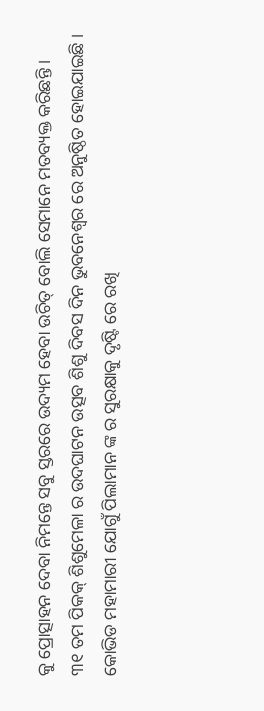କୁ ପ୍ରୋତ୍ସାହନ ଦେବା ନିମନ୍ତେ ସବୁ ସ୍ତରରେ ଉଦ୍ୟମ ହେବା ଉଚିତ୍ ବୋଲି ସେମାନେ ମତବ୍ୟକ୍ତ କରିଛନ୍ତି ।
୩୧ ତମ ପିକକ୍ ଶିଶୁମେଳା ର ଉଦଘାଟନ ଉତ୍ସବ ଶିଶୁ ଦିବସ ଦିନ ଭୁବନେଶ୍ୱର ରେ ଅନୁଷ୍ଠିତ ହୋଇଯାଇଛି । କୋଭିଡ ମହାମାରୀ ଯୋଗୁଁ ପିଲାମାନ ଙ୍କ ର ସୁରକ୍ଷାକୁ ଦୃଷ୍ଟି ରେ ରଖି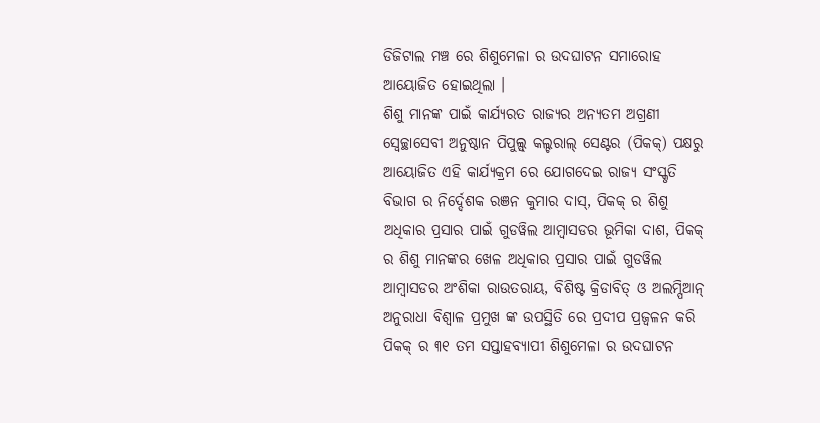ଡିଜିଟାଲ ମଞ୍ଚ ରେ ଶିଶୁମେଳା ର ଉଦଘାଟନ ସମାରୋହ ଆୟୋଜିତ ହୋଇଥିଲା ।
ଶିଶୁ ମାନଙ୍କ ପାଇଁ କାର୍ଯ୍ୟରତ ରାଜ୍ୟର ଅନ୍ୟତମ ଅଗ୍ରଣୀ ସ୍ୱେଚ୍ଛାସେବୀ ଅନୁଷ୍ଠାନ ପିପୁଲ୍ସ୍ କଲ୍ଚରାଲ୍ ସେଣ୍ଟର (ପିକକ୍) ପକ୍ଷରୁ ଆୟୋଜିତ ଏହି କାର୍ଯ୍ୟକ୍ରମ ରେ ଯୋଗଦେଇ ରାଜ୍ୟ ସଂସ୍କୃତି ବିଭାଗ ର ନିର୍ଦ୍ଦେଶକ ରଞନ କୁମାର ଦାସ୍, ପିକକ୍ ର ଶିଶୁ ଅଧିକାର ପ୍ରସାର ପାଇଁ ଗୁଡୱିଲ ଆମ୍ବାସଡର ଭୂମିକା ଦାଶ, ପିକକ୍ ର ଶିଶୁ ମାନଙ୍କର ଖେଳ ଅଧିକାର ପ୍ରସାର ପାଇଁ ଗୁଡୱିଲ ଆମ୍ବାସଡର ଅଂଶିକା ରାଉତରାୟ, ବିଶିଷ୍ଟ କ୍ରିଡାବିତ୍ ଓ ଅଲମ୍ପିଆନ୍ ଅନୁରାଧା ବିଶ୍ଵାଳ ପ୍ରମୁଖ ଙ୍କ ଉପସ୍ଥିତି ରେ ପ୍ରଦୀପ ପ୍ରଜ୍ୱଳନ କରି ପିକକ୍ ର ୩୧ ତମ ସପ୍ତାହବ୍ୟାପୀ ଶିଶୁମେଳା ର ଉଦଘାଟନ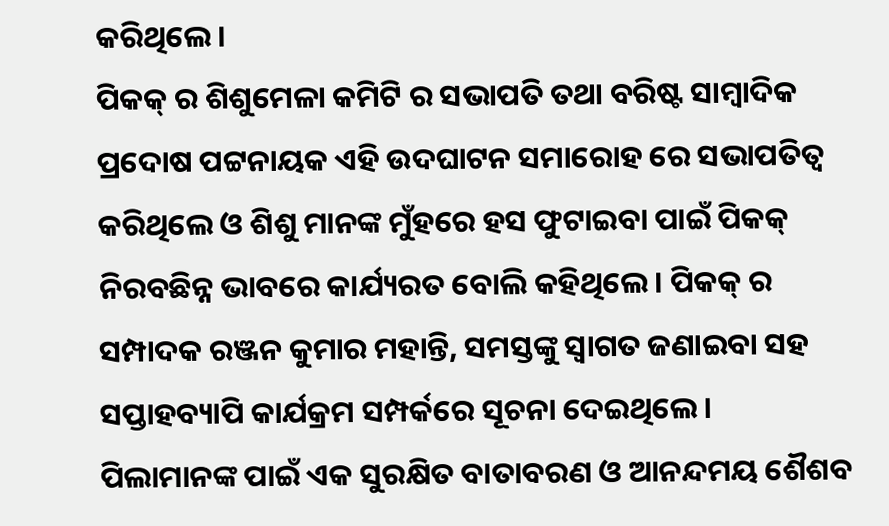କରିଥିଲେ ।
ପିକକ୍ ର ଶିଶୁମେଳା କମିଟି ର ସଭାପତି ତଥା ବରିଷ୍ଟ ସାମ୍ବାଦିକ ପ୍ରଦୋଷ ପଟ୍ଟନାୟକ ଏହି ଉଦଘାଟନ ସମାରୋହ ରେ ସଭାପତିତ୍ୱ କରିଥିଲେ ଓ ଶିଶୁ ମାନଙ୍କ ମୁଁହରେ ହସ ଫୁଟାଇବା ପାଇଁ ପିକକ୍ ନିରବଛିନ୍ନ ଭାବରେ କାର୍ଯ୍ୟରତ ବୋଲି କହିଥିଲେ। ପିକକ୍ ର ସମ୍ପାଦକ ରଞ୍ଜନ କୁମାର ମହାନ୍ତି, ସମସ୍ତଙ୍କୁ ସ୍ଵାଗତ ଜଣାଇବା ସହ ସପ୍ତାହବ୍ୟାପି କାର୍ଯକ୍ରମ ସମ୍ପର୍କରେ ସୂଚନା ଦେଇଥିଲେ ।
ପିଲାମାନଙ୍କ ପାଇଁ ଏକ ସୁରକ୍ଷିତ ବାତାବରଣ ଓ ଆନନ୍ଦମୟ ଶୈଶବ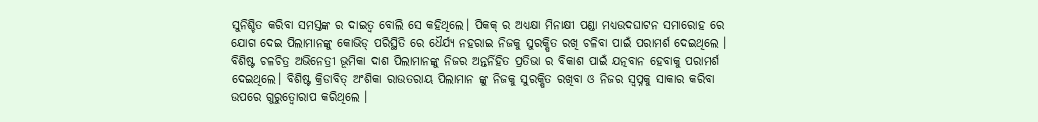ସୁନିଶ୍ଚିତ କରିବା ସମସ୍ତଙ୍କ ର ଦାଇତ୍ଵ ବୋଲି ସେ କହିଥିଲେ। ପିକକ୍ ର ଅଧ୍ୟକ୍ଷା ମିନାକ୍ଷୀ ପଣ୍ଡା ମଧ୍ୟଉଦଘାଟନ ସମାରୋହ ରେ ଯୋଗ ଦେଇ ପିଲାମାନଙ୍କୁ କୋଭିଡ୍ ପରିସ୍ଥିତି ରେ ଧୈର୍ଯ୍ୟ ନହରାଇ ନିଜକୁ ସୁରକ୍ଷିତ ରଖି ଚଳିବା ପାଇଁ ପରାମର୍ଶ ଦେଇଥିଲେ । ବିଶିଷ୍ଟ ଚଳଚିତ୍ର ଅଭିନେତ୍ରୀ ଭୂମିକା ଦାଶ ପିଲାମାନଙ୍କୁ ନିଜର ଅନ୍ତର୍ନିହିତ ପ୍ରତିଭା ର ବିକାଶ ପାଇଁ ଯତ୍ନବାନ ହେବାକୁ ପରାମର୍ଶ ଦେଇଥିଲେ। ବିଶିଷ୍ଟ କ୍ରିଡାବିତ୍ ଅଂଶିକା ରାଉତରାୟ ପିଲାମାନ ଙ୍କୁ ନିଜକୁ ସୁରକ୍ଷିତ ରଖିବା ଓ ନିଜର ସ୍ୱପ୍ନକୁ ସାକାର କରିବା ଉପରେ ଗୁରୁତ୍ଵୋରାପ କରିଥିଲେ ।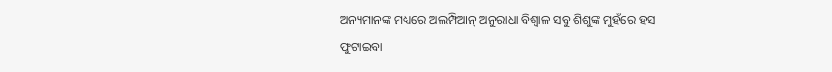ଅନ୍ୟମାନଙ୍କ ମଧ୍ୟରେ ଅଲମ୍ପିଆନ୍ ଅନୁରାଧା ବିଶ୍ଵାଳ ସବୁ ଶିଶୁଙ୍କ ମୁହଁରେ ହସ ଫୁଟାଇବା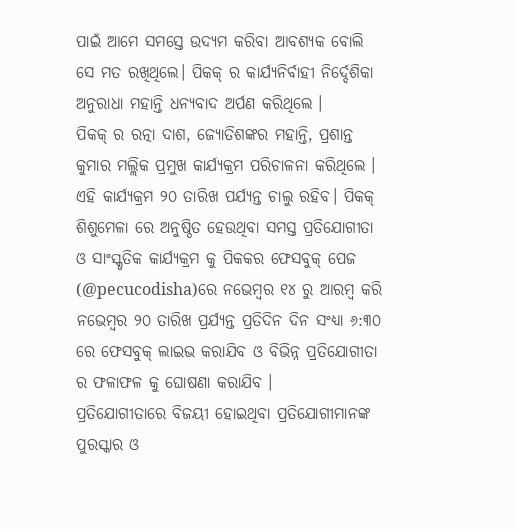ପାଇଁ ଆମେ ସମସ୍ତେ ଉଦ୍ୟମ କରିବା ଆବଶ୍ୟକ ବୋଲି ସେ ମତ ରଖିଥିଲେ। ପିକକ୍ ର କାର୍ଯ୍ୟନିର୍ବାହୀ ନିର୍ଦ୍ଦେଶିକା ଅନୁରାଧା ମହାନ୍ତି ଧନ୍ୟବାଦ ଅର୍ପଣ କରିଥିଲେ ।
ପିକକ୍ ର ରତ୍ନା ଦାଶ, ଜ୍ୟୋତିଶଙ୍କର ମହାନ୍ତି, ପ୍ରଶାନ୍ତ କୁମାର ମଲ୍ଲିକ ପ୍ରମୁଖ କାର୍ଯ୍ୟକ୍ରମ ପରିଚାଳନା କରିଥିଲେ । ଏହି କାର୍ଯ୍ୟକ୍ରମ ୨୦ ତାରିଖ ପର୍ଯ୍ୟନ୍ତ ଚାଲୁ ରହିବ। ପିକକ୍ ଶିଶୁମେଳା ରେ ଅନୁଷ୍ଠିତ ହେଉଥିବା ସମସ୍ତ ପ୍ରତିଯୋଗୀତା ଓ ସାଂସ୍କୃତିକ କାର୍ଯ୍ୟକ୍ରମ କୁ ପିକକର ଫେସବୁକ୍ ପେଜ (@pecucodisha)ରେ ନଭେମ୍ବର ୧୪ ରୁ ଆରମ୍ବ କରି ନଭେମ୍ବର ୨୦ ତାରିଖ ପ୍ରର୍ଯ୍ୟନ୍ତ ପ୍ରତିଦିନ ଦିନ ସଂଧ୍ୟା ୬:୩୦ ରେ ଫେସବୁକ୍ ଲାଇଭ କରାଯିବ ଓ ବିଭିନ୍ନ ପ୍ରତିଯୋଗୀତା ର ଫଳାଫଳ କୁ ଘୋଷଣା କରାଯିବ ।
ପ୍ରତିଯୋଗୀତାରେ ବିଜୟୀ ହୋଇଥିବା ପ୍ରତିଯୋଗୀମାନଙ୍କ ପୁରସ୍କାର ଓ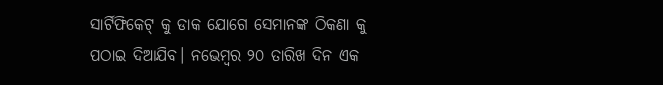ସାର୍ଟିଫିକେଟ୍ କୁ ଡାକ ଯୋଗେ ସେମାନଙ୍କ ଠିକଣା କୁ ପଠାଇ ଦିଆଯିବ। ନଭେମ୍ବର ୨୦ ତାରିଖ ଦିନ ଏକ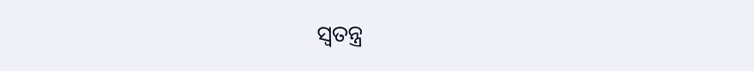ସ୍ୱତନ୍ତ୍ର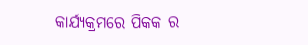କାର୍ଯ୍ୟକ୍ରମରେ ପିକକ ର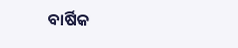ବାର୍ଷିକ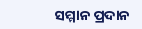ସମ୍ମାନ ପ୍ରଦାନ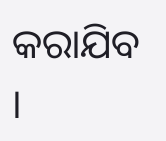କରାଯିବ ।